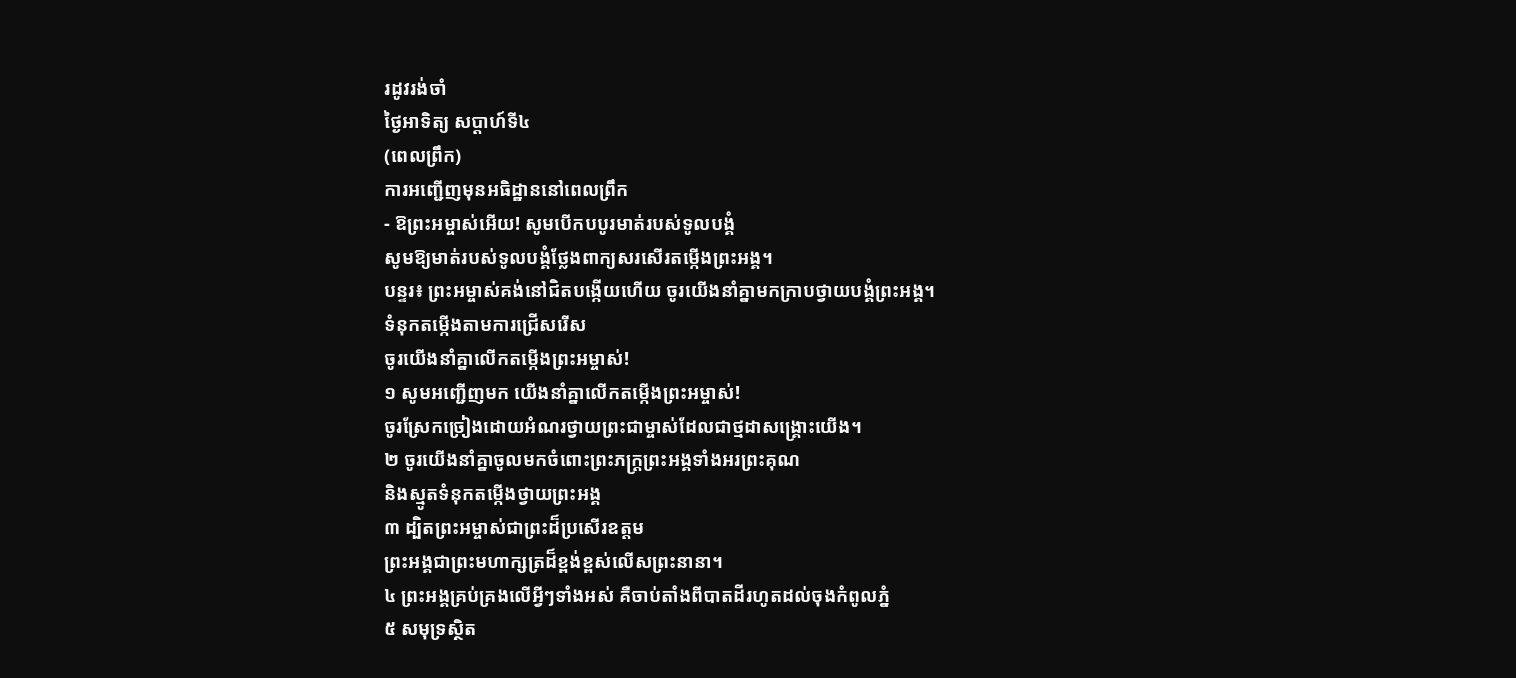រដូវរង់ចាំ
ថ្ងៃអាទិត្យ សប្ដាហ៍ទី៤
(ពេលព្រឹក)
ការអញ្ជើញមុនអធិដ្ឋាននៅពេលព្រឹក
- ឱព្រះអម្ចាស់អើយ! សូមបើកបបូរមាត់របស់ទូលបង្គំ
សូមឱ្យមាត់របស់ទូលបង្គំថ្លែងពាក្យសរសើរតម្កើងព្រះអង្គ។
បន្ទរ៖ ព្រះអម្ចាស់គង់នៅជិតបង្កើយហើយ ចូរយើងនាំគ្នាមកក្រាបថ្វាយបង្គំព្រះអង្គ។
ទំនុកតម្កើងតាមការជ្រើសរើស
ចូរយើងនាំគ្នាលើកតម្កើងព្រះអម្ចាស់!
១ សូមអញ្ជើញមក យើងនាំគ្នាលើកតម្កើងព្រះអម្ចាស់!
ចូរស្រែកច្រៀងដោយអំណរថ្វាយព្រះជាម្ចាស់ដែលជាថ្មដាសង្គ្រោះយើង។
២ ចូរយើងនាំគ្នាចូលមកចំពោះព្រះភក្ត្រព្រះអង្គទាំងអរព្រះគុណ
និងស្មូតទំនុកតម្កើងថ្វាយព្រះអង្គ
៣ ដ្បិតព្រះអម្ចាស់ជាព្រះដ៏ប្រសើរឧត្ដម
ព្រះអង្គជាព្រះមហាក្សត្រដ៏ខ្ពង់ខ្ពស់លើសព្រះនានា។
៤ ព្រះអង្គគ្រប់គ្រងលើអ្វីៗទាំងអស់ គឺចាប់តាំងពីបាតដីរហូតដល់ចុងកំពូលភ្នំ
៥ សមុទ្រស្ថិត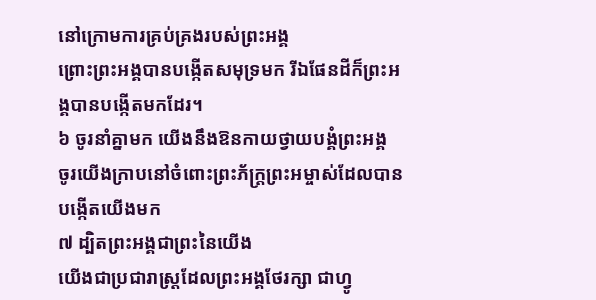នៅក្រោមការគ្រប់គ្រងរបស់ព្រះអង្គ
ព្រោះព្រះអង្គបានបង្កើតសមុទ្រមក រីឯផែនដីក៏ព្រះអង្គបានបង្កើតមកដែរ។
៦ ចូរនាំគ្នាមក យើងនឹងឱនកាយថ្វាយបង្គំព្រះអង្គ
ចូរយើងក្រាបនៅចំពោះព្រះភ័ក្ត្រព្រះអម្ចាស់ដែលបានបង្កើតយើងមក
៧ ដ្បិតព្រះអង្គជាព្រះនៃយើង
យើងជាប្រជារាស្ដ្រដែលព្រះអង្គថែរក្សា ជាហ្វូ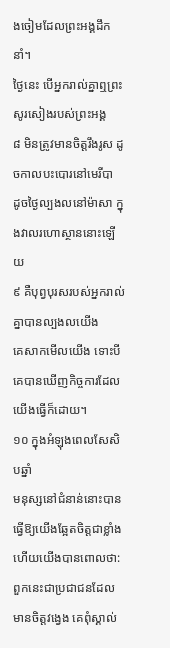ងចៀមដែលព្រះអង្គដឹកនាំ។
ថ្ងៃនេះ បើអ្នករាល់គ្នាឮព្រះសូរសៀងរបស់ព្រះអង្គ
៨ មិនត្រូវមានចិត្តរឹងរូស ដូចកាលបះបោរនៅមេរីបា
ដូចថ្ងៃល្បងលនៅម៉ាសា ក្នុងវាលរហោស្ថាននោះឡើយ
៩ គឺបុព្វបុរសរបស់អ្នករាល់គ្នាបានល្បងលយើង
គេសាកមើលយើង ទោះបីគេបានឃើញកិច្ចការដែលយើងធ្វើក៏ដោយ។
១០ ក្នុងអំឡុងពេលសែសិបឆ្នាំ
មនុស្សនៅជំនាន់នោះបានធ្វើឱ្យយើងឆ្អែតចិត្តជាខ្លាំង ហើយយើងបានពោលថា:
ពួកនេះជាប្រជាជនដែលមានចិត្តវង្វេង គេពុំស្គាល់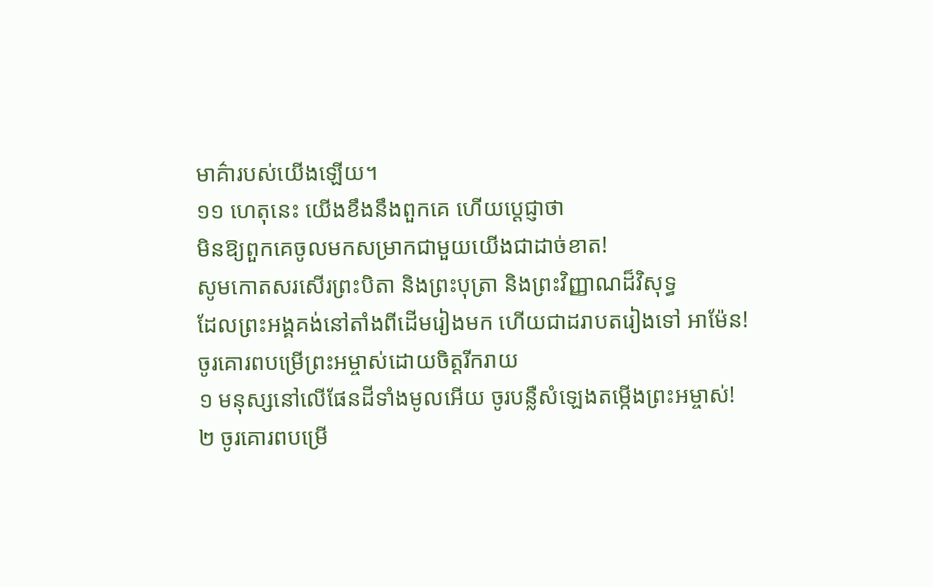មាគ៌ារបស់យើងឡើយ។
១១ ហេតុនេះ យើងខឹងនឹងពួកគេ ហើយប្ដេជ្ញាថា
មិនឱ្យពួកគេចូលមកសម្រាកជាមួយយើងជាដាច់ខាត!
សូមកោតសរសើរព្រះបិតា និងព្រះបុត្រា និងព្រះវិញ្ញាណដ៏វិសុទ្ធ
ដែលព្រះអង្គគង់នៅតាំងពីដើមរៀងមក ហើយជាដរាបតរៀងទៅ អាម៉ែន!
ចូរគោរពបម្រើព្រះអម្ចាស់ដោយចិត្តរីករាយ
១ មនុស្សនៅលើផែនដីទាំងមូលអើយ ចូរបន្លឺសំឡេងតម្កើងព្រះអម្ចាស់!
២ ចូរគោរពបម្រើ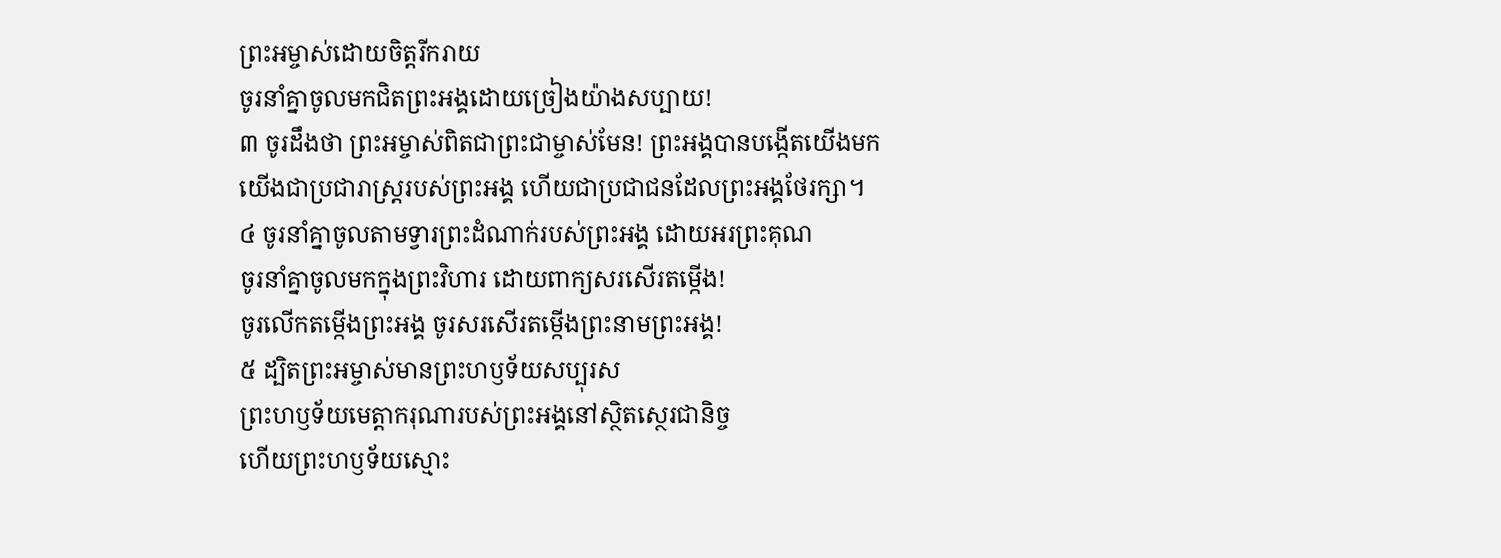ព្រះអម្ចាស់ដោយចិត្តរីករាយ
ចូរនាំគ្នាចូលមកជិតព្រះអង្គដោយច្រៀងយ៉ាងសប្បាយ!
៣ ចូរដឹងថា ព្រះអម្ចាស់ពិតជាព្រះជាម្ចាស់មែន! ព្រះអង្គបានបង្កើតយើងមក
យើងជាប្រជារាស្ដ្ររបស់ព្រះអង្គ ហើយជាប្រជាជនដែលព្រះអង្គថែរក្សា។
៤ ចូរនាំគ្នាចូលតាមទ្វារព្រះដំណាក់របស់ព្រះអង្គ ដោយអរព្រះគុណ
ចូរនាំគ្នាចូលមកក្នុងព្រះវិហារ ដោយពាក្យសរសើរតម្កើង!
ចូរលើកតម្កើងព្រះអង្គ ចូរសរសើរតម្កើងព្រះនាមព្រះអង្គ!
៥ ដ្បិតព្រះអម្ចាស់មានព្រះហឫទ័យសប្បុរស
ព្រះហឫទ័យមេត្តាករុណារបស់ព្រះអង្គនៅស្ថិតស្ថេរជានិច្ច
ហើយព្រះហឫទ័យស្មោះ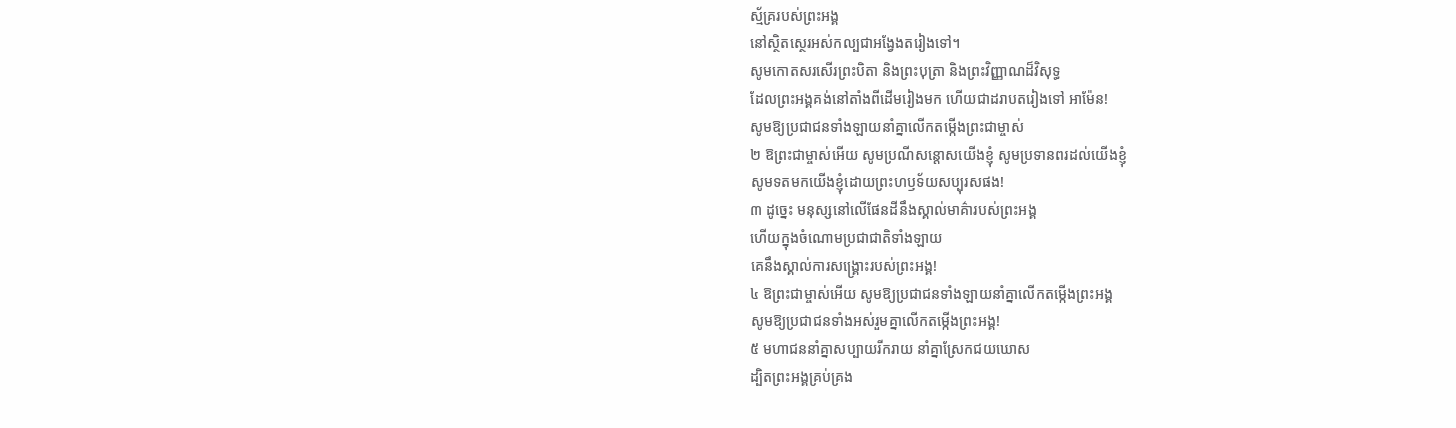ស្ម័គ្ររបស់ព្រះអង្គ
នៅស្ថិតស្ថេរអស់កល្បជាអង្វែងតរៀងទៅ។
សូមកោតសរសើរព្រះបិតា និងព្រះបុត្រា និងព្រះវិញ្ញាណដ៏វិសុទ្ធ
ដែលព្រះអង្គគង់នៅតាំងពីដើមរៀងមក ហើយជាដរាបតរៀងទៅ អាម៉ែន!
សូមឱ្យប្រជាជនទាំងឡាយនាំគ្នាលើកតម្កើងព្រះជាម្ចាស់
២ ឱព្រះជាម្ចាស់អើយ សូមប្រណីសន្ដោសយើងខ្ញុំ សូមប្រទានពរដល់យើងខ្ញុំ
សូមទតមកយើងខ្ញុំដោយព្រះហឫទ័យសប្បុរសផង!
៣ ដូច្នេះ មនុស្សនៅលើផែនដីនឹងស្គាល់មាគ៌ារបស់ព្រះអង្គ
ហើយក្នុងចំណោមប្រជាជាតិទាំងឡាយ
គេនឹងស្គាល់ការសង្គ្រោះរបស់ព្រះអង្គ!
៤ ឱព្រះជាម្ចាស់អើយ សូមឱ្យប្រជាជនទាំងឡាយនាំគ្នាលើកតម្កើងព្រះអង្គ
សូមឱ្យប្រជាជនទាំងអស់រួមគ្នាលើកតម្កើងព្រះអង្គ!
៥ មហាជននាំគ្នាសប្បាយរីករាយ នាំគ្នាស្រែកជយឃោស
ដ្បិតព្រះអង្គគ្រប់គ្រង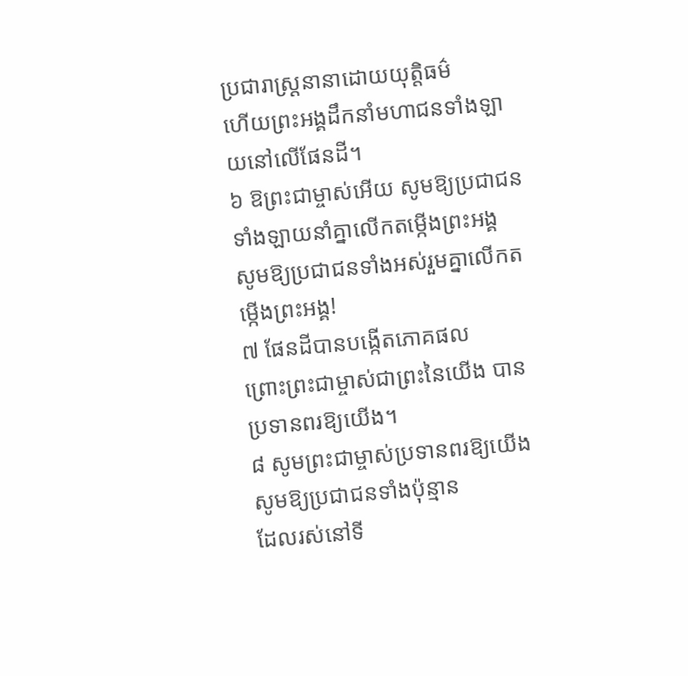ប្រជារាស្ដ្រនានាដោយយុត្តិធម៌
ហើយព្រះអង្គដឹកនាំមហាជនទាំងឡាយនៅលើផែនដី។
៦ ឱព្រះជាម្ចាស់អើយ សូមឱ្យប្រជាជនទាំងឡាយនាំគ្នាលើកតម្កើងព្រះអង្គ
សូមឱ្យប្រជាជនទាំងអស់រួមគ្នាលើកតម្កើងព្រះអង្គ!
៧ ផែនដីបានបង្កើតភោគផល
ព្រោះព្រះជាម្ចាស់ជាព្រះនៃយើង បានប្រទានពរឱ្យយើង។
៨ សូមព្រះជាម្ចាស់ប្រទានពរឱ្យយើង សូមឱ្យប្រជាជនទាំងប៉ុន្មាន
ដែលរស់នៅទី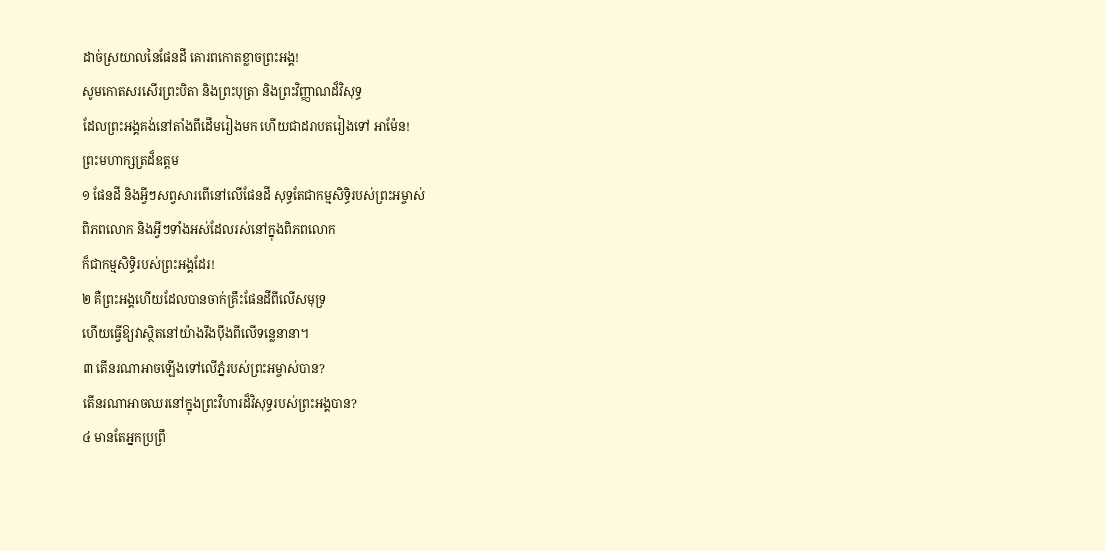ដាច់ស្រយាលនៃផែនដី គោរពកោតខ្លាចព្រះអង្គ!
សូមកោតសរសើរព្រះបិតា និងព្រះបុត្រា និងព្រះវិញ្ញាណដ៏វិសុទ្ធ
ដែលព្រះអង្គគង់នៅតាំងពីដើមរៀងមក ហើយជាដរាបតរៀងទៅ អាម៉ែន!
ព្រះមហាក្សត្រដ៏ឧត្ដម
១ ផែនដី និងអ្វីៗសព្វសារពើនៅលើផែនដី សុទ្ធតែជាកម្មសិទ្ធិរបស់ព្រះអម្ចាស់
ពិភពលោក និងអ្វីៗទាំងអស់ដែលរស់នៅក្នុងពិភពលោក
ក៏ជាកម្មសិទ្ធិរបស់ព្រះអង្គដែរ!
២ គឺព្រះអង្គហើយដែលបានចាក់គ្រឹះផែនដីពីលើសមុទ្រ
ហើយធ្វើឱ្យវាស្ថិតនៅយ៉ាងរឹងប៉ឹងពីលើទន្លេនានា។
៣ តើនរណាអាចឡើងទៅលើភ្នំរបស់ព្រះអម្ចាស់បាន?
តើនរណាអាចឈរនៅក្នុងព្រះវិហារដ៏វិសុទ្ធរបស់ព្រះអង្គបាន?
៤ មានតែអ្នកប្រព្រឹ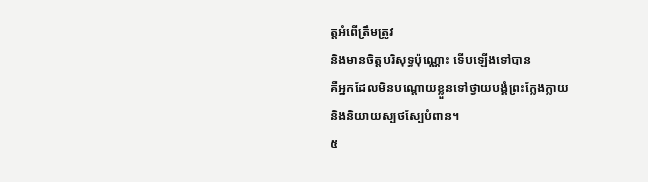ត្តអំពើត្រឹមត្រូវ
និងមានចិត្តបរិសុទ្ធប៉ុណ្ណោះ ទើបឡើងទៅបាន
គឺអ្នកដែលមិនបណ្តោយខ្លួនទៅថ្វាយបង្គំព្រះក្លែងក្លាយ
និងនិយាយស្បថស្បែបំពាន។
៥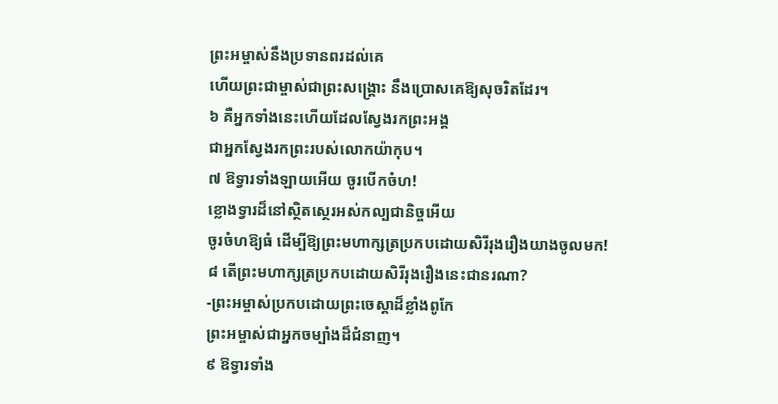ព្រះអម្ចាស់នឹងប្រទានពរដល់គេ
ហើយព្រះជាម្ចាស់ជាព្រះសង្គ្រោះ នឹងប្រោសគេឱ្យសុចរិតដែរ។
៦ គឺអ្នកទាំងនេះហើយដែលស្វែងរកព្រះអង្គ
ជាអ្នកស្វែងរកព្រះរបស់លោកយ៉ាកុប។
៧ ឱទ្វារទាំងឡាយអើយ ចូរបើកចំហ!
ខ្លោងទ្វារដ៏នៅស្ថិតស្ថេរអស់កល្បជានិច្ចអើយ
ចូរចំហឱ្យធំ ដើម្បីឱ្យព្រះមហាក្សត្រប្រកបដោយសិរីរុងរឿងយាងចូលមក!
៨ តើព្រះមហាក្សត្រប្រកបដោយសិរីរុងរឿងនេះជានរណា?
-ព្រះអម្ចាស់ប្រកបដោយព្រះចេស្ដាដ៏ខ្លាំងពូកែ
ព្រះអម្ចាស់ជាអ្នកចម្បាំងដ៏ជំនាញ។
៩ ឱទ្វារទាំង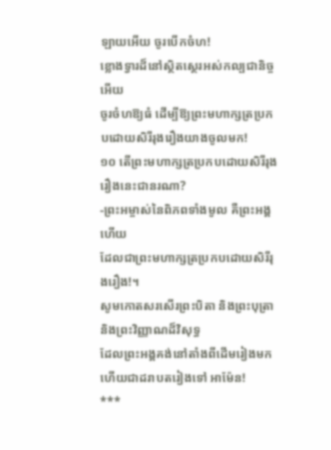ឡាយអើយ ចូរបើកចំហ!
ខ្លោងទ្វារដ៏នៅស្ថិតស្ថេរអស់កល្បជានិច្ចអើយ
ចូរចំហឱ្យធំ ដើម្បីឱ្យព្រះមហាក្សត្រប្រកបដោយសិរីរុងរឿងយាងចូលមក!
១០ តើព្រះមហាក្សត្រប្រកបដោយសិរីរុងរឿងនេះជានរណា?
-ព្រះអម្ចាស់នៃពិភពទាំងមូល គឺព្រះអង្គហើយ
ដែលជាព្រះមហាក្សត្រប្រកបដោយសិរីរុងរឿង!។
សូមកោតសរសើរព្រះបិតា និងព្រះបុត្រា និងព្រះវិញ្ញាណដ៏វិសុទ្ធ
ដែលព្រះអង្គគង់នៅតាំងពីដើមរៀងមក ហើយជាដរាបតរៀងទៅ អាម៉ែន!
***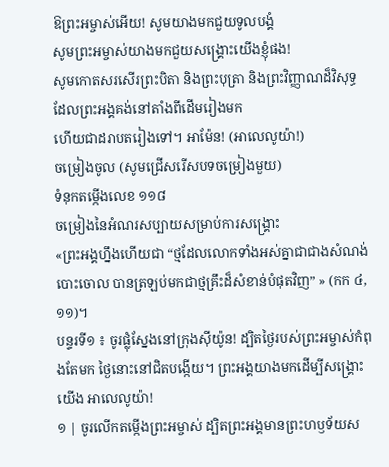ឱព្រះអម្ចាស់អើយ! សូមយាងមកជួយទូលបង្គំ
សូមព្រះអម្ចាស់យាងមកជួយសង្គ្រោះយើងខ្ញុំផង!
សូមកោតសរសើរព្រះបិតា និងព្រះបុត្រា និងព្រះវិញ្ញាណដ៏វិសុទ្ធ
ដែលព្រះអង្គគង់នៅតាំងពីដើមរៀងមក
ហើយជាដរាបតរៀងទៅ។ អាម៉ែន! (អាលេលូយ៉ា!)
ចម្រៀងចូល (សូមជ្រើសរើសបទចម្រៀងមួយ)
ទំនុកតម្កើងលេខ ១១៨
ចម្រៀងនៃអំណរសប្បាយសម្រាប់ការសង្រ្គោះ
«ព្រះអង្គហ្នឹងហើយជា “ថ្មដែលលោកទាំងអស់គ្នាជាជាងសំណង់បោះចោល បានត្រឡប់មកជាថ្មគ្រឹះដ៏សំខាន់បំផុតវិញ” » (កក ៤,១១)។
បន្ទរទី១ ៖ ចូរផ្លុំស្នែងនៅក្រុងស៊ីយ៉ូន! ដ្បិតថ្ងៃរបស់ព្រះអម្ចាស់កំពុងតែមក ថ្ងៃនោះនៅជិតបង្កើយ។ ព្រះអង្គយាងមកដើម្បីសង្រ្គោះយើង អាលេលូយ៉ា!
១ | ចូរលើកតម្កើងព្រះអម្ចាស់ ដ្បិតព្រះអង្គមានព្រះហឫទ័យស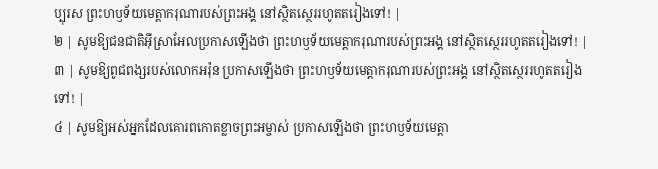ប្បុរស ព្រះហឫទ័យមេត្តាករុណារបស់ព្រះអង្គ នៅស្ថិតស្ថេររហូតតរៀងទៅ! |
២ | សូមឱ្យជនជាតិអ៊ីស្រាអែលប្រកាសឡើងថា ព្រះហឫទ័យមេត្តាករុណារបស់ព្រះអង្គ នៅស្ថិតស្ថេររហូតតរៀងទៅ! |
៣ | សូមឱ្យពូជពង្សរបស់លោកអរ៉ុន ប្រកាសឡើងថា ព្រះហឫទ័យមេត្តាករុណារបស់ព្រះអង្គ នៅស្ថិតស្ថេររហូតតរៀងទៅ! |
៤ | សូមឱ្យអស់អ្នកដែលគោរពកោតខ្លាចព្រះអម្ចាស់ ប្រកាសឡើងថា ព្រះហឫទ័យមេត្តា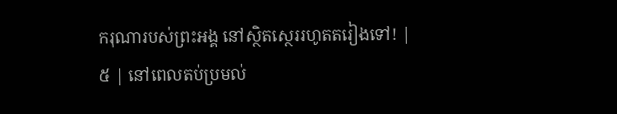ករុណារបស់ព្រះអង្គ នៅស្ថិតស្ថេររហូតតរៀងទៅ! |
៥ | នៅពេលតប់ប្រមល់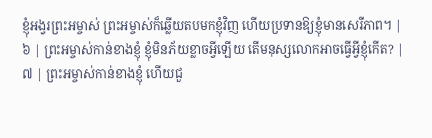ខ្ញុំអង្វរព្រះអម្ចាស់ ព្រះអម្ចាស់ក៏ឆ្លើយតបមកខ្ញុំវិញ ហើយប្រទានឱ្យខ្ញុំមានសេរីភាព។ |
៦ | ព្រះអម្ចាស់កាន់ខាងខ្ញុំ ខ្ញុំមិនភ័យខ្លាចអ្វីឡើយ តើមនុស្សលោកអាចធ្វើអ្វីខ្ញុំកើត? |
៧ | ព្រះអម្ចាស់កាន់ខាងខ្ញុំ ហើយជួ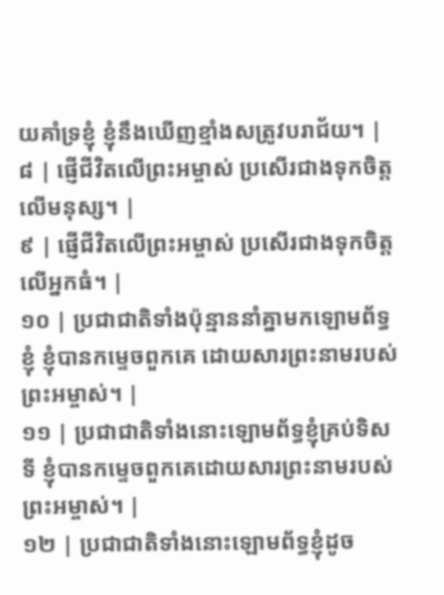យគាំទ្រខ្ញុំ ខ្ញុំនឹងឃើញខ្មាំងសត្រូវបរាជ័យ។ |
៨ | ផ្ញើជីវិតលើព្រះអម្ចាស់ ប្រសើរជាងទុកចិត្តលើមនុស្ស។ |
៩ | ផ្ញើជីវិតលើព្រះអម្ចាស់ ប្រសើរជាងទុកចិត្តលើអ្នកធំ។ |
១០ | ប្រជាជាតិទាំងប៉ុន្មាននាំគ្នាមកឡោមព័ទ្ធខ្ញុំ ខ្ញុំបានកម្ទេចពួកគេ ដោយសារព្រះនាមរបស់ព្រះអម្ចាស់។ |
១១ | ប្រជាជាតិទាំងនោះឡោមព័ទ្ធខ្ញុំគ្រប់ទិសទី ខ្ញុំបានកម្ទេចពួកគេដោយសារព្រះនាមរបស់ព្រះអម្ចាស់។ |
១២ | ប្រជាជាតិទាំងនោះឡោមព័ទ្ធខ្ញុំដូច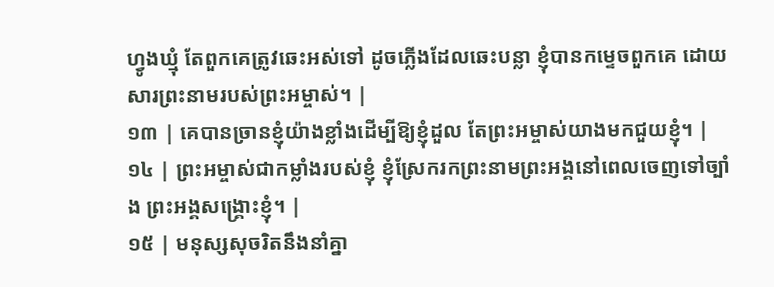ហ្វូងឃ្មុំ តែពួកគេត្រូវឆេះអស់ទៅ ដូចភ្លើងដែលឆេះបន្លា ខ្ញុំបានកម្ទេចពួកគេ ដោយសារព្រះនាមរបស់ព្រះអម្ចាស់។ |
១៣ | គេបានច្រានខ្ញុំយ៉ាងខ្លាំងដើម្បីឱ្យខ្ញុំដួល តែព្រះអម្ចាស់យាងមកជួយខ្ញុំ។ |
១៤ | ព្រះអម្ចាស់ជាកម្លាំងរបស់ខ្ញុំ ខ្ញុំស្រែករកព្រះនាមព្រះអង្គនៅពេលចេញទៅច្បាំង ព្រះអង្គសង្គ្រោះខ្ញុំ។ |
១៥ | មនុស្សសុចរិតនឹងនាំគ្នា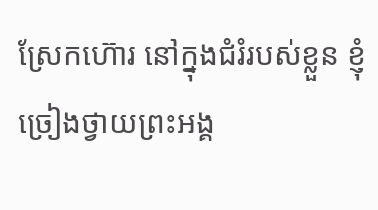ស្រែកហ៊ោរ នៅក្នុងជំរំរបស់ខ្លួន ខ្ញុំច្រៀងថ្វាយព្រះអង្គ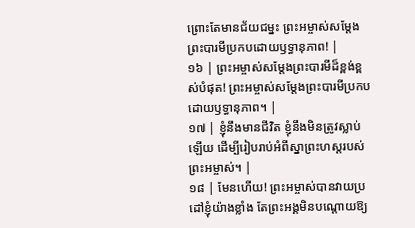ព្រោះតែមានជ័យជម្នះ ព្រះអម្ចាស់សម្តែងព្រះបារមីប្រកបដោយឫទ្ធានុភាព! |
១៦ | ព្រះអម្ចាស់សម្តែងព្រះបារមីដ៏ខ្ពង់ខ្ពស់បំផុត! ព្រះអម្ចាស់សម្តែងព្រះបារមីប្រកបដោយឫទ្ធានុភាព។ |
១៧ | ខ្ញុំនឹងមានជីវិត ខ្ញុំនឹងមិនត្រូវស្លាប់ឡើយ ដើម្បីរៀបរាប់អំពីស្នាព្រះហស្តរបស់ព្រះអម្ចាស់។ |
១៨ | មែនហើយ! ព្រះអម្ចាស់បានវាយប្រដៅខ្ញុំយ៉ាងខ្លាំង តែព្រះអង្គមិនបណ្តោយឱ្យ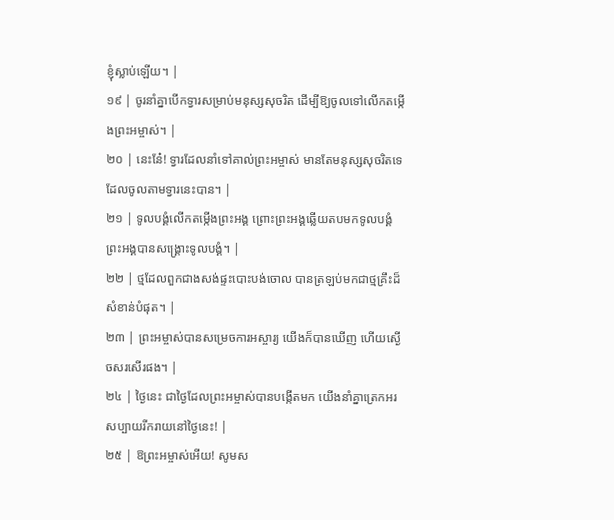ខ្ញុំស្លាប់ឡើយ។ |
១៩ | ចូរនាំគ្នាបើកទ្វារសម្រាប់មនុស្សសុចរិត ដើម្បីឱ្យចូលទៅលើកតម្កើងព្រះអម្ចាស់។ |
២០ | នេះនែ៎! ទ្វារដែលនាំទៅគាល់ព្រះអម្ចាស់ មានតែមនុស្សសុចរិតទេ ដែលចូលតាមទ្វារនេះបាន។ |
២១ | ទូលបង្គំលើកតម្កើងព្រះអង្គ ព្រោះព្រះអង្គឆ្លើយតបមកទូលបង្គំ ព្រះអង្គបានសង្គ្រោះទូលបង្គំ។ |
២២ | ថ្មដែលពួកជាងសង់ផ្ទះបោះបង់ចោល បានត្រឡប់មកជាថ្មគ្រឹះដ៏សំខាន់បំផុត។ |
២៣ | ព្រះអម្ចាស់បានសម្រេចការអស្ចារ្យ យើងក៏បានឃើញ ហើយស្ងើចសរសើរផង។ |
២៤ | ថ្ងៃនេះ ជាថ្ងៃដែលព្រះអម្ចាស់បានបង្កើតមក យើងនាំគ្នាត្រេកអរសប្បាយរីករាយនៅថ្ងៃនេះ! |
២៥ | ឱព្រះអម្ចាស់អើយ! សូមស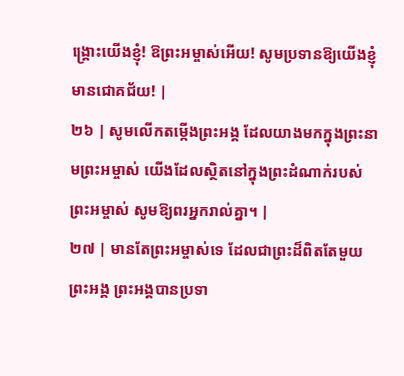ង្គ្រោះយើងខ្ញុំ! ឱព្រះអម្ចាស់អើយ! សូមប្រទានឱ្យយើងខ្ញុំមានជោគជ័យ! |
២៦ | សូមលើកតម្កើងព្រះអង្គ ដែលយាងមកក្នុងព្រះនាមព្រះអម្ចាស់ យើងដែលស្ថិតនៅក្នុងព្រះដំណាក់របស់ព្រះអម្ចាស់ សូមឱ្យពរអ្នករាល់គ្នា។ |
២៧ | មានតែព្រះអម្ចាស់ទេ ដែលជាព្រះដ៏ពិតតែមួយព្រះអង្គ ព្រះអង្គបានប្រទា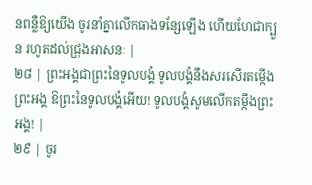នពន្លឺឱ្យយើង ចូរនាំគ្នាលើកធាងទន្សែឡើង ហើយហែជាក្បួន រហូតដល់ជ្រុងអាសនៈ |
២៨ | ព្រះអង្គជាព្រះនៃទូលបង្គំ ទូលបង្គំនឹងសរសើរតម្កើងព្រះអង្គ ឱព្រះនៃទូលបង្គំអើយ! ទូលបង្គំសូមលើកតម្កីងព្រះអង្គ! |
២៩ | ចូរ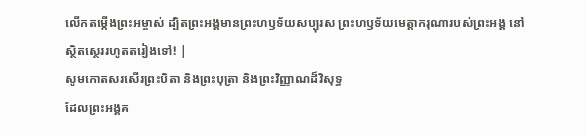លើកតម្កើងព្រះអម្ចាស់ ដ្បិតព្រះអង្គមានព្រះហឫទ័យសប្បុរស ព្រះហឫទ័យមេត្តាករុណារបស់ព្រះអង្គ នៅស្ថិតស្ថេររហូតតរៀងទៅ! |
សូមកោតសរសើរព្រះបិតា និងព្រះបុត្រា និងព្រះវិញ្ញាណដ៏វិសុទ្ធ
ដែលព្រះអង្គគ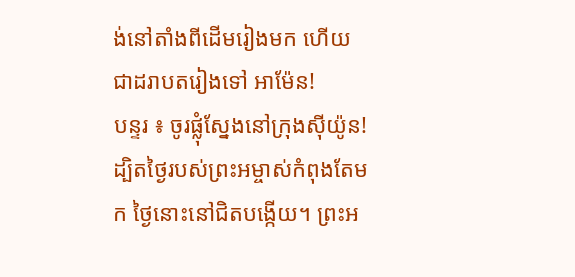ង់នៅតាំងពីដើមរៀងមក ហើយជាដរាបតរៀងទៅ អាម៉ែន!
បន្ទរ ៖ ចូរផ្លុំស្នែងនៅក្រុងស៊ីយ៉ូន! ដ្បិតថ្ងៃរបស់ព្រះអម្ចាស់កំពុងតែមក ថ្ងៃនោះនៅជិតបង្កើយ។ ព្រះអ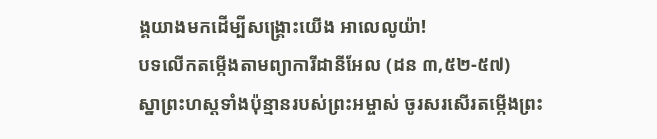ង្គយាងមកដើម្បីសង្រ្គោះយើង អាលេលូយ៉ា!
បទលើកតម្កើងតាមព្យាការីដានីអែល (ដន ៣,៥២-៥៧)
ស្នាព្រះហស្តទាំងប៉ុន្មានរបស់ព្រះអម្ចាស់ ចូរសរសើរតម្កើងព្រះ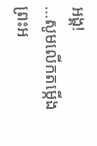អង្គ!
…សូមលើកតម្កើងព្រះអ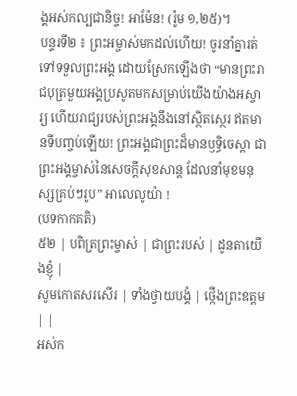ង្គអស់កល្បជានិច្ច! អាម៉ែន! (រ៉ូម ១,២៥)។
បន្ទរទី២ ៖ ព្រះអម្ចាស់មកដល់ហើយ! ចូរនាំគ្នារត់ទៅទទួលព្រះអង្គ ដោយស្រែកឡើងថា “មានព្រះរាជបុត្រមួយអង្គប្រសូតមកសម្រាប់យើងយ៉ាងអស្ចារ្យ ហើយរាជ្យរបស់ព្រះអង្គនឹងនៅស្ថិតស្ថេរ ឥតមានទីបញ្ចប់ឡើយ! ព្រះអង្គជាព្រះដ៏មានឫទ្ធិចេស្ដា ជាព្រះអង្គម្ចាស់នៃសេចក្ដីសុខសាន្ត ដែលនាំមុខមនុស្សគ្រប់ៗរូប” អាលេលូយ៉ា !
(បទកាកគតិ)
៥២ | បពិត្រព្រះម្ចាស់ | ជាព្រះរបស់ | ដូនតាយើងខ្ញុំ |
សូមកោតសរសើរ | ទាំងថ្វាយបង្គំ | ថ្កើងព្រះឧត្តម | |
អស់ក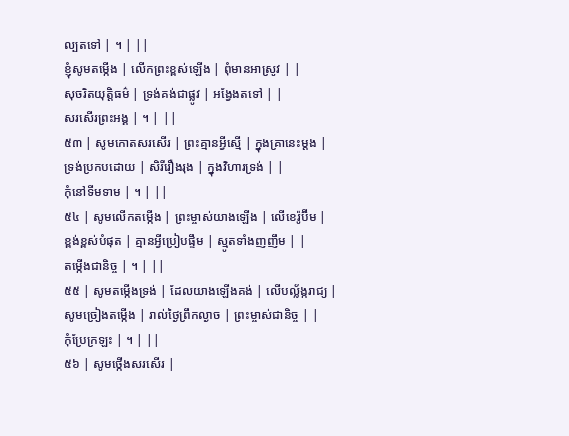ល្បតទៅ | ។ | ||
ខ្ញុំសូមតម្កើង | លើកព្រះខ្ពស់ឡើង | ពុំមានអាស្រូវ | |
សុចរិតយុត្តិធម៌ | ទ្រង់គង់ជាផ្លូវ | អង្វែងតទៅ | |
សរសើរព្រះអង្គ | ។ | ||
៥៣ | សូមកោតសរសើរ | ព្រះគ្មានអ្វីស្មើ | ក្នុងគ្រានេះម្តង |
ទ្រង់ប្រកបដោយ | សិរីរឿងរុង | ក្នុងវិហារទ្រង់ | |
កុំនៅទីមទាម | ។ | ||
៥៤ | សូមលើកតម្កើង | ព្រះម្ចាស់យាងឡើង | លើខេរ៉ូប៊ីម |
ខ្ពង់ខ្ពស់បំផុត | គ្មានអ្វីប្រៀបផ្ទឹម | ស្មូតទាំងញញឹម | |
តម្កើងជានិច្ច | ។ | ||
៥៥ | សូមតម្កើងទ្រង់ | ដែលយាងឡើងគង់ | លើបល្ល័ង្ករាជ្យ |
សូមច្រៀងតម្កើង | រាល់ថ្ងៃព្រឹកល្ងាច | ព្រះម្ចាស់ជានិច្ច | |
កុំប្រែក្រឡះ | ។ | ||
៥៦ | សូមថ្កើងសរសើរ |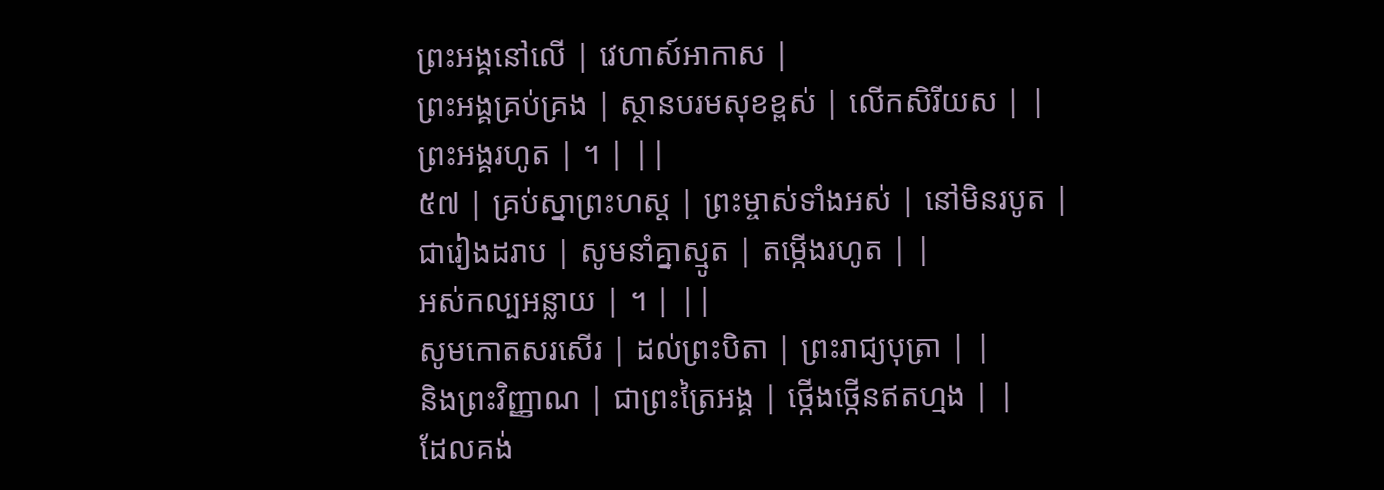ព្រះអង្គនៅលើ | វេហាស៍អាកាស |
ព្រះអង្គគ្រប់គ្រង | ស្ថានបរមសុខខ្ពស់ | លើកសិរីយស | |
ព្រះអង្គរហូត | ។ | ||
៥៧ | គ្រប់ស្នាព្រះហស្ត | ព្រះម្ចាស់ទាំងអស់ | នៅមិនរបូត |
ជារៀងដរាប | សូមនាំគ្នាស្មូត | តម្កើងរហូត | |
អស់កល្បអន្លាយ | ។ | ||
សូមកោតសរសើរ | ដល់ព្រះបិតា | ព្រះរាជ្យបុត្រា | |
និងព្រះវិញ្ញាណ | ជាព្រះត្រៃអង្គ | ថ្កើងថ្កើនឥតហ្មង | |
ដែលគង់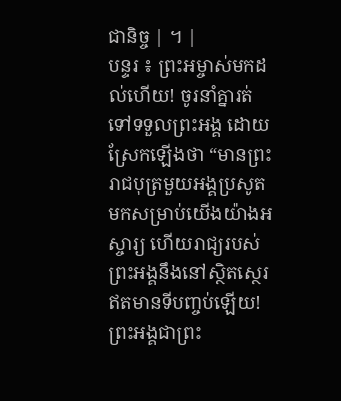ជានិច្ច | ។ |
បន្ទរ ៖ ព្រះអម្ចាស់មកដល់ហើយ! ចូរនាំគ្នារត់ទៅទទួលព្រះអង្គ ដោយស្រែកឡើងថា “មានព្រះរាជបុត្រមួយអង្គប្រសូតមកសម្រាប់យើងយ៉ាងអស្ចារ្យ ហើយរាជ្យរបស់ព្រះអង្គនឹងនៅស្ថិតស្ថេរ ឥតមានទីបញ្ចប់ឡើយ! ព្រះអង្គជាព្រះ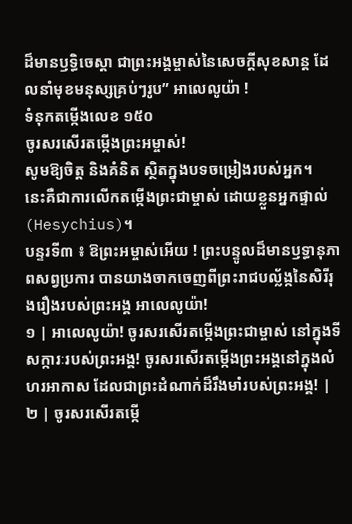ដ៏មានឫទ្ធិចេស្ដា ជាព្រះអង្គម្ចាស់នៃសេចក្ដីសុខសាន្ត ដែលនាំមុខមនុស្សគ្រប់ៗរូប” អាលេលូយ៉ា !
ទំនុកតម្កើងលេខ ១៥០
ចូរសរសើរតម្កើងព្រះអម្ចាស់!
សូមឱ្យចិត្ត និងគំនិត ស្ថិតក្នុងបទចម្រៀងរបស់អ្នក។
នេះគឺជាការលើកតម្កើងព្រះជាម្ចាស់ ដោយខ្លួនអ្នកផ្ទាល់ (Hesychius)។
បន្ទរទី៣ ៖ ឱព្រះអម្ចាស់អើយ ! ព្រះបន្ទូលដ៏មានឫទ្ធានុភាពសព្វប្រការ បានយាងចាកចេញពីព្រះរាជបល្ល័ង្កនៃសិរីរុងរឿងរបស់ព្រះអង្គ អាលេលូយ៉ា!
១ | អាលេលូយ៉ា! ចូរសរសើរតម្កើងព្រះជាម្ចាស់ នៅក្នុងទីសក្ការៈរបស់ព្រះអង្គ! ចូរសរសើរតម្កើងព្រះអង្គនៅក្នុងលំហរអាកាស ដែលជាព្រះដំណាក់ដ៏រឹងមាំរបស់ព្រះអង្គ! |
២ | ចូរសរសើរតម្កើ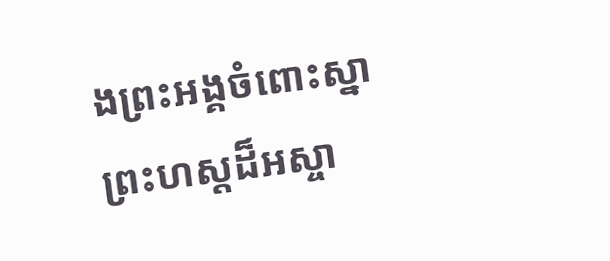ងព្រះអង្គចំពោះស្នាព្រះហស្តដ៏អស្ចា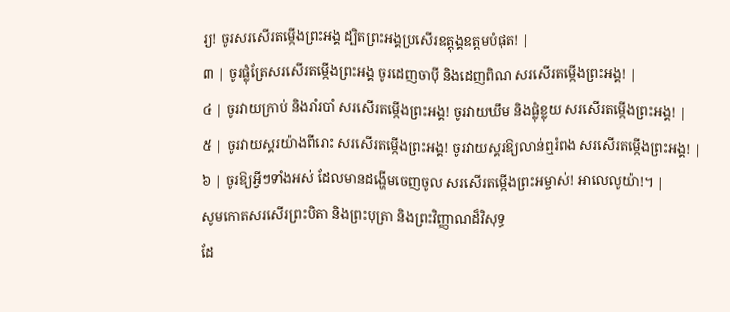រ្យ! ចូរសរសើរតម្កើងព្រះអង្គ ដ្បិតព្រះអង្គប្រសើរឧត្តុង្គឧត្តមបំផុត! |
៣ | ចូរផ្លុំត្រែសរសើរតម្កើងព្រះអង្គ ចូរដេញចាប៉ី និងដេញពិណ សរសើរតម្កើងព្រះអង្គ! |
៤ | ចូរវាយក្រាប់ និងរាំរបាំ សរសើរតម្កើងព្រះអង្គ! ចូរវាយឃឹម និងផ្លុំខ្លុយ សរសើរតម្កើងព្រះអង្គ! |
៥ | ចូរវាយស្គរយ៉ាងពីរោះ សរសើរតម្កើងព្រះអង្គ! ចូរវាយស្គរឱ្យលាន់ឮរំពង សរសើរតម្កើងព្រះអង្គ! |
៦ | ចូរឱ្យអ្វីៗទាំងអស់ ដែលមានដង្ហើមចេញចូល សរសើរតម្កើងព្រះអម្ចាស់! អាលេលូយ៉ា!។ |
សូមកោតសរសើរព្រះបិតា និងព្រះបុត្រា និងព្រះវិញ្ញាណដ៏វិសុទ្ធ
ដែ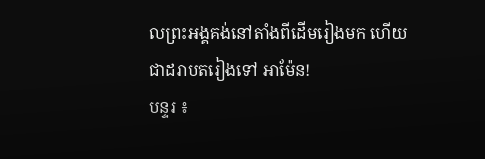លព្រះអង្គគង់នៅតាំងពីដើមរៀងមក ហើយជាដរាបតរៀងទៅ អាម៉ែន!
បន្ទរ ៖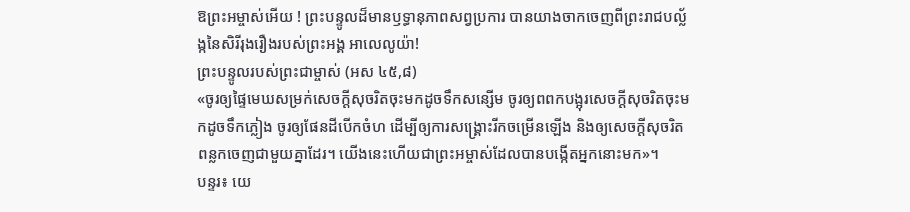ឱព្រះអម្ចាស់អើយ ! ព្រះបន្ទូលដ៏មានឫទ្ធានុភាពសព្វប្រការ បានយាងចាកចេញពីព្រះរាជបល្ល័ង្កនៃសិរីរុងរឿងរបស់ព្រះអង្គ អាលេលូយ៉ា!
ព្រះបន្ទូលរបស់ព្រះជាម្ចាស់ (អស ៤៥,៨)
«ចូរឲ្យផ្ទៃមេឃសម្រក់សេចក្ដីសុចរិតចុះមកដូចទឹកសន្សើម ចូរឲ្យពពកបង្អុរសេចក្ដីសុចរិតចុះមកដូចទឹកភ្លៀង ចូរឲ្យផែនដីបើកចំហ ដើម្បីឲ្យការសង្គ្រោះរីកចម្រើនឡើង និងឲ្យសេចក្ដីសុចរិតពន្លកចេញជាមួយគ្នាដែរ។ យើងនេះហើយជាព្រះអម្ចាស់ដែលបានបង្កើតអ្នកនោះមក»។
បន្ទរ៖ យេ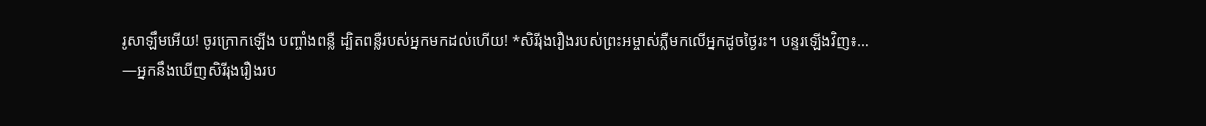រូសាឡឹមអើយ! ចូរក្រោកឡើង បញ្ចាំងពន្លឺ ដ្បិតពន្លឺរបស់អ្នកមកដល់ហើយ! *សិរីរុងរឿងរបស់ព្រះអម្ចាស់ភ្លឺមកលើអ្នកដូចថ្ងៃរះ។ បន្ទរឡើងវិញ៖…
—អ្នកនឹងឃើញសិរីរុងរឿងរប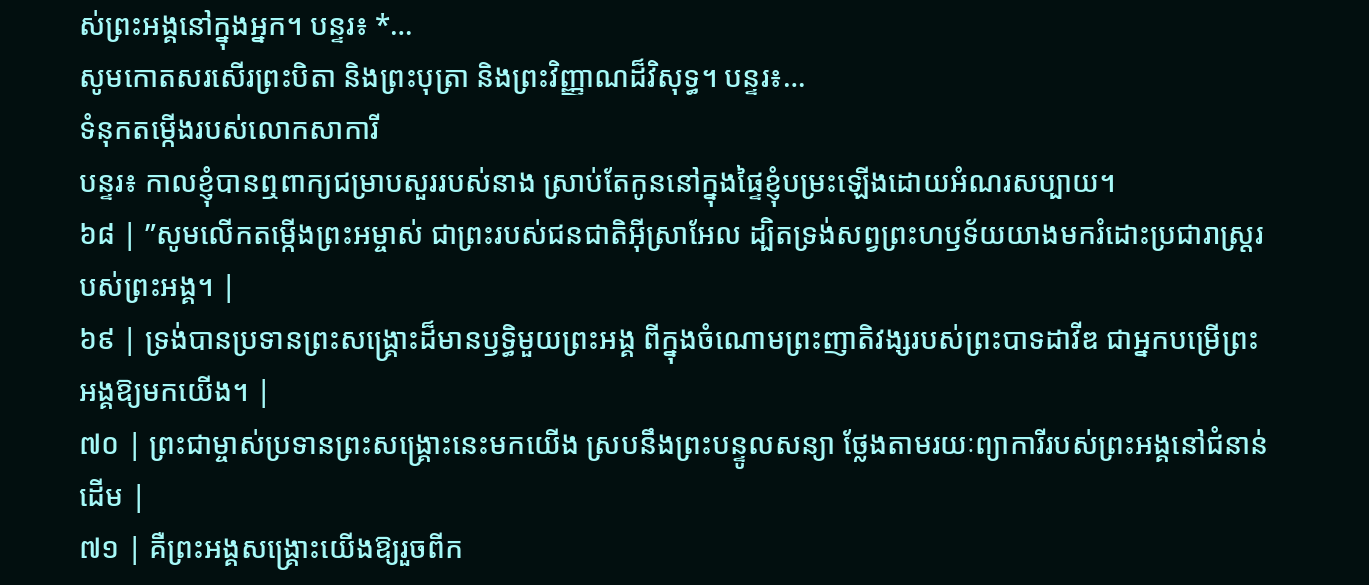ស់ព្រះអង្គនៅក្នុងអ្នក។ បន្ទរ៖ *…
សូមកោតសរសើរព្រះបិតា និងព្រះបុត្រា និងព្រះវិញ្ញាណដ៏វិសុទ្ធ។ បន្ទរ៖…
ទំនុកតម្កើងរបស់លោកសាការី
បន្ទរ៖ កាលខ្ញុំបានឮពាក្យជម្រាបសួររបស់នាង ស្រាប់តែកូននៅក្នុងផ្ទៃខ្ញុំបម្រះឡើងដោយអំណរសប្បាយ។
៦៨ | ”សូមលើកតម្កើងព្រះអម្ចាស់ ជាព្រះរបស់ជនជាតិអ៊ីស្រាអែល ដ្បិតទ្រង់សព្វព្រះហឫទ័យយាងមករំដោះប្រជារាស្ត្ររបស់ព្រះអង្គ។ |
៦៩ | ទ្រង់បានប្រទានព្រះសង្គ្រោះដ៏មានឫទ្ធិមួយព្រះអង្គ ពីក្នុងចំណោមព្រះញាតិវង្សរបស់ព្រះបាទដាវីឌ ជាអ្នកបម្រើព្រះអង្គឱ្យមកយើង។ |
៧០ | ព្រះជាម្ចាស់ប្រទានព្រះសង្គ្រោះនេះមកយើង ស្របនឹងព្រះបន្ទូលសន្យា ថ្លែងតាមរយៈព្យាការីរបស់ព្រះអង្គនៅជំនាន់ដើម |
៧១ | គឺព្រះអង្គសង្គ្រោះយើងឱ្យរួចពីក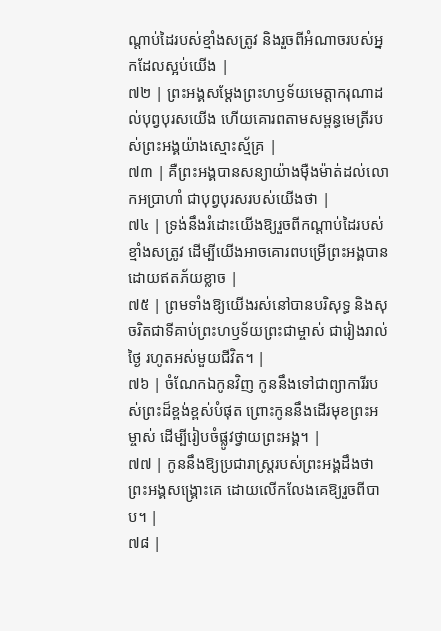ណ្តាប់ដៃរបស់ខ្មាំងសត្រូវ និងរួចពីអំណាចរបស់អ្នកដែលស្អប់យើង |
៧២ | ព្រះអង្គសម្ដែងព្រះហឫទ័យមេត្តាករុណាដល់បុព្វបុរសយើង ហើយគោរពតាមសម្ពន្ធមេត្រីរបស់ព្រះអង្គយ៉ាងស្មោះស្ម័គ្រ |
៧៣ | គឺព្រះអង្គបានសន្យាយ៉ាងម៉ឺងម៉ាត់ដល់លោកអប្រាហាំ ជាបុព្វបុរសរបស់យើងថា |
៧៤ | ទ្រង់នឹងរំដោះយើងឱ្យរួចពីកណ្តាប់ដៃរបស់ខ្មាំងសត្រូវ ដើម្បីយើងអាចគោរពបម្រើព្រះអង្គបានដោយឥតភ័យខ្លាច |
៧៥ | ព្រមទាំងឱ្យយើងរស់នៅបានបរិសុទ្ធ និងសុចរិតជាទីគាប់ព្រះហឫទ័យព្រះជាម្ចាស់ ជារៀងរាល់ថ្ងៃ រហូតអស់មួយជីវិត។ |
៧៦ | ចំណែកឯកូនវិញ កូននឹងទៅជាព្យាការីរបស់ព្រះដ៏ខ្ពង់ខ្ពស់បំផុត ព្រោះកូននឹងដើរមុខព្រះអម្ចាស់ ដើម្បីរៀបចំផ្លូវថ្វាយព្រះអង្គ។ |
៧៧ | កូននឹងឱ្យប្រជារាស្ត្ររបស់ព្រះអង្គដឹងថា ព្រះអង្គសង្គ្រោះគេ ដោយលើកលែងគេឱ្យរួចពីបាប។ |
៧៨ |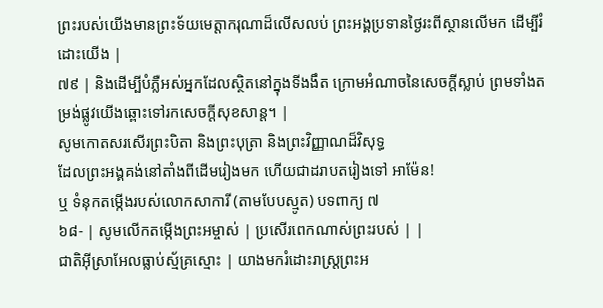ព្រះរបស់យើងមានព្រះទ័យមេត្តាករុណាដ៏លើសលប់ ព្រះអង្គប្រទានថ្ងៃរះពីស្ថានលើមក ដើម្បីរំដោះយើង |
៧៩ | និងដើម្បីបំភ្លឺអស់អ្នកដែលស្ថិតនៅក្នុងទីងងឹត ក្រោមអំណាចនៃសេចក្តីស្លាប់ ព្រមទាំងតម្រង់ផ្លូវយើងឆ្ពោះទៅរកសេចក្តីសុខសាន្ត។ |
សូមកោតសរសើរព្រះបិតា និងព្រះបុត្រា និងព្រះវិញ្ញាណដ៏វិសុទ្ធ
ដែលព្រះអង្គគង់នៅតាំងពីដើមរៀងមក ហើយជាដរាបតរៀងទៅ អាម៉ែន!
ឬ ទំនុកតម្កើងរបស់លោកសាការី (តាមបែបស្មូត) បទពាក្យ ៧
៦៨- | សូមលើកតម្កើងព្រះអម្ចាស់ | ប្រសើរពេកណាស់ព្រះរបស់ | |
ជាតិអ៊ីស្រាអែលធ្លាប់ស្ម័គ្រស្មោះ | យាងមករំដោះរាស្ត្រព្រះអ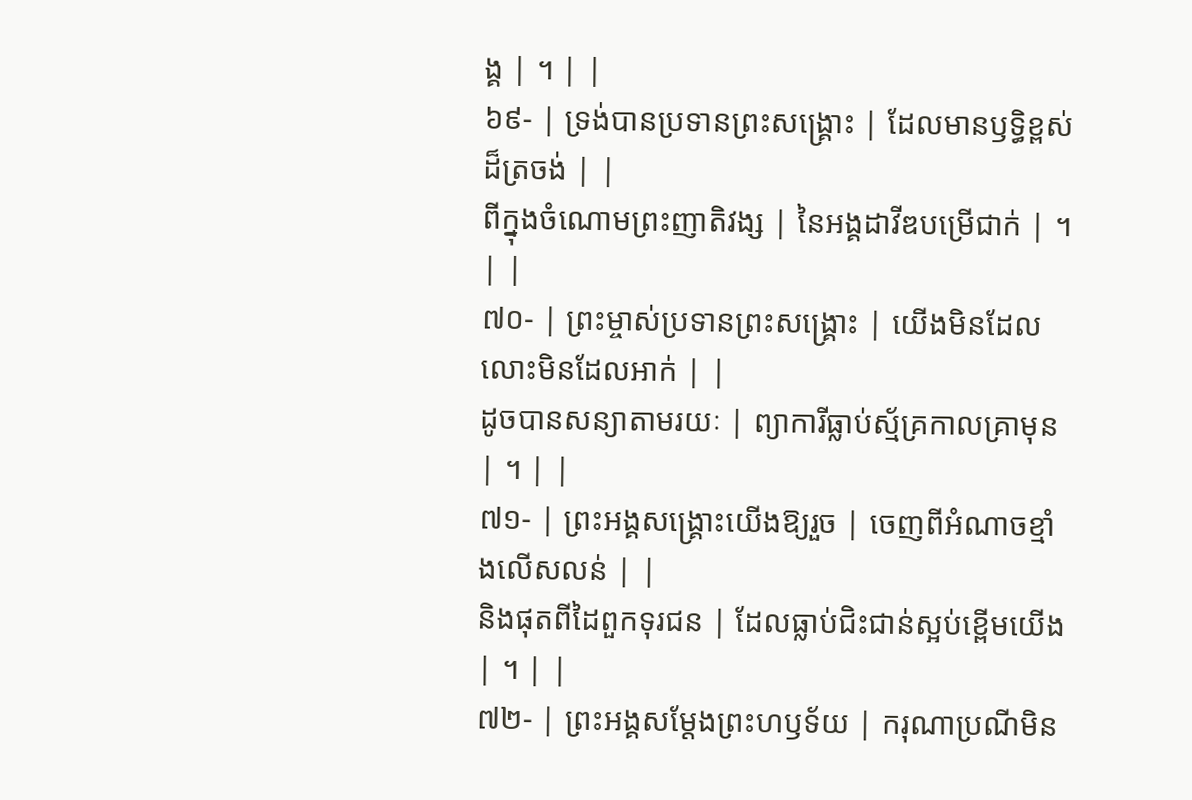ង្គ | ។ | |
៦៩- | ទ្រង់បានប្រទានព្រះសង្គ្រោះ | ដែលមានឫទ្ធិខ្ពស់ដ៏ត្រចង់ | |
ពីក្នុងចំណោមព្រះញាតិវង្ស | នៃអង្គដាវីឌបម្រើជាក់ | ។ | |
៧០- | ព្រះម្ចាស់ប្រទានព្រះសង្គ្រោះ | យើងមិនដែលលោះមិនដែលអាក់ | |
ដូចបានសន្យាតាមរយៈ | ព្យាការីធ្លាប់ស្ម័គ្រកាលគ្រាមុន | ។ | |
៧១- | ព្រះអង្គសង្គ្រោះយើងឱ្យរួច | ចេញពីអំណាចខ្មាំងលើសលន់ | |
និងផុតពីដៃពួកទុរជន | ដែលធ្លាប់ជិះជាន់ស្អប់ខ្ពើមយើង | ។ | |
៧២- | ព្រះអង្គសម្ដែងព្រះហឫទ័យ | ករុណាប្រណីមិន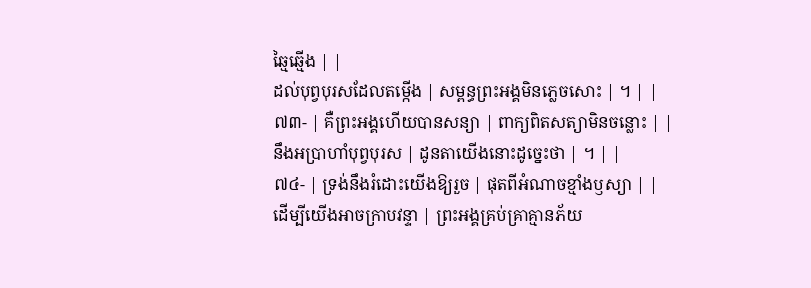ឆ្មៃឆ្មើង | |
ដល់បុព្វបុរសដែលតម្កើង | សម្ពន្ធព្រះអង្គមិនភ្លេចសោះ | ។ | |
៧៣- | គឺព្រះអង្គហើយបានសន្យា | ពាក្យពិតសត្យាមិនចន្លោះ | |
នឹងអប្រាហាំបុព្វបុរស | ដូនតាយើងនោះដូច្នេះថា | ។ | |
៧៤- | ទ្រង់នឹងរំដោះយើងឱ្យរួច | ផុតពីអំណាចខ្មាំងឫស្យា | |
ដើម្បីយើងអាចក្រាបវន្ទា | ព្រះអង្គគ្រប់គ្រាគ្មានភ័យ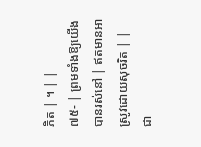ភិត | ។ | |
៧៥- | ព្រមទាំងឱ្យយើងបានរស់នៅ | ឥតមានអាស្រូវដោយសុចរិត | |
ជា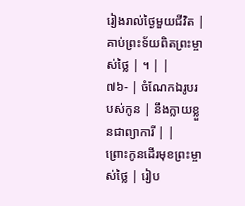រៀងរាល់ថ្ងៃមួយជីវិត | គាប់ព្រះទ័យពិតព្រះម្ចាស់ថ្លៃ | ។ | |
៧៦- | ចំណែកឯរូបរបស់កូន | នឹងក្លាយខ្លួនជាព្យាការី | |
ព្រោះកូនដើរមុខព្រះម្ចាស់ថ្លៃ | រៀប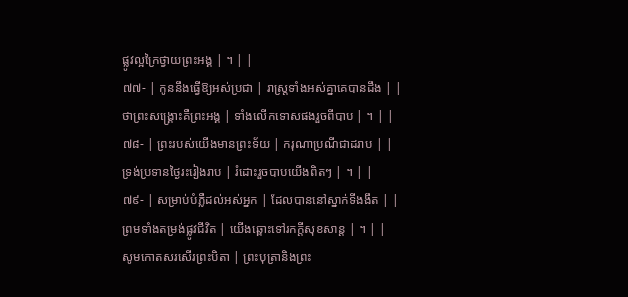ផ្លូវល្អក្រៃថ្វាយព្រះអង្គ | ។ | |
៧៧- | កូននឹងធ្វើឱ្យអស់ប្រជា | រាស្ត្រទាំងអស់គ្នាគេបានដឹង | |
ថាព្រះសង្គ្រោះគឺព្រះអង្គ | ទាំងលើកទោសផងរួចពីបាប | ។ | |
៧៨- | ព្រះរបស់យើងមានព្រះទ័យ | ករុណាប្រណីជាដរាប | |
ទ្រង់ប្រទានថ្ងៃរះរៀងរាប | រំដោះរួចបាបយើងពិតៗ | ។ | |
៧៩- | សម្រាប់បំភ្លឺដល់អស់អ្នក | ដែលបាននៅស្នាក់ទីងងឹត | |
ព្រមទាំងតម្រង់ផ្លូវជីវិត | យើងឆ្ពោះទៅរកក្តីសុខសាន្ត | ។ | |
សូមកោតសរសើរព្រះបិតា | ព្រះបុត្រានិងព្រះ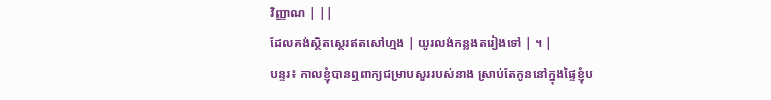វិញ្ញាណ | ||
ដែលគង់ស្ថិតស្ថេរឥតសៅហ្មង | យូរលង់កន្លងតរៀងទៅ | ។ |
បន្ទរ៖ កាលខ្ញុំបានឮពាក្យជម្រាបសួររបស់នាង ស្រាប់តែកូននៅក្នុងផ្ទៃខ្ញុំប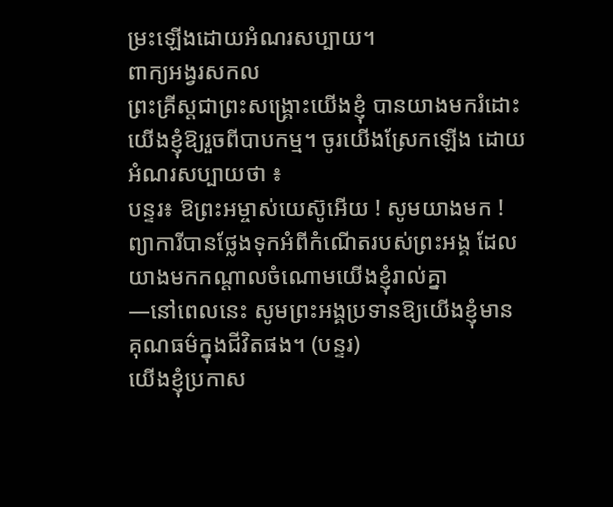ម្រះឡើងដោយអំណរសប្បាយ។
ពាក្យអង្វរសកល
ព្រះគ្រីស្តជាព្រះសង្រ្គោះយើងខ្ញុំ បានយាងមករំដោះយើងខ្ញុំឱ្យរួចពីបាបកម្ម។ ចូរយើងស្រែកឡើង ដោយអំណរសប្បាយថា ៖
បន្ទរ៖ ឱព្រះអម្ចាស់យេស៊ូអើយ ! សូមយាងមក !
ព្យាការីបានថ្លែងទុកអំពីកំណើតរបស់ព្រះអង្គ ដែលយាងមកកណ្តាលចំណោមយើងខ្ញុំរាល់គ្នា
—នៅពេលនេះ សូមព្រះអង្គប្រទានឱ្យយើងខ្ញុំមានគុណធម៌ក្នុងជីវិតផង។ (បន្ទរ)
យើងខ្ញុំប្រកាស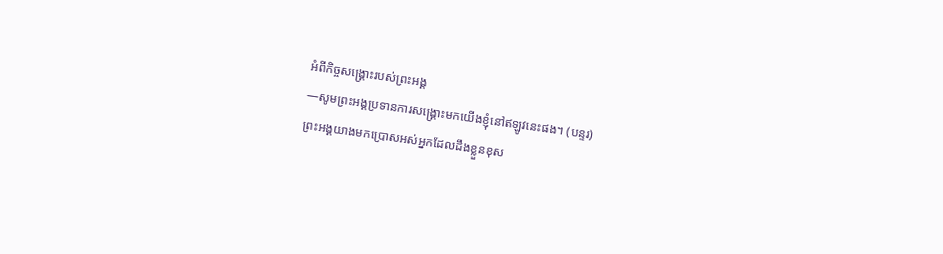អំពីកិច្ចសង្រ្គោះរបស់ព្រះអង្គ
—សូមព្រះអង្គប្រទានការសង្រ្គោះមកយើងខ្ញុំនៅឥឡូវនេះផង។ (បន្ទរ)
ព្រះអង្គយាងមកប្រោសអស់អ្នកដែលដឹងខ្លួនខុស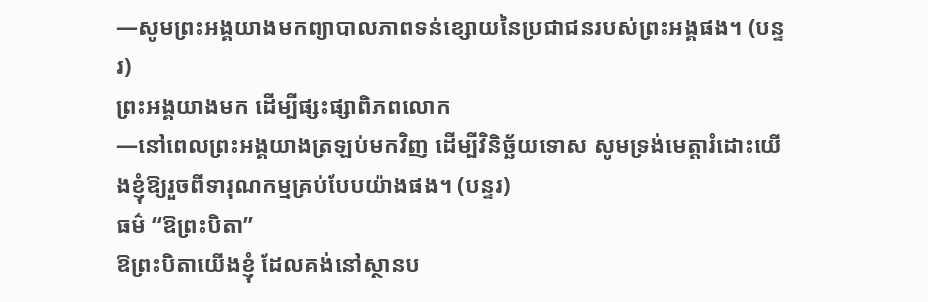—សូមព្រះអង្គយាងមកព្យាបាលភាពទន់ខ្សោយនៃប្រជាជនរបស់ព្រះអង្គផង។ (បន្ទរ)
ព្រះអង្គយាងមក ដើម្បីផ្សះផ្សាពិភពលោក
—នៅពេលព្រះអង្គយាងត្រឡប់មកវិញ ដើម្បីវិនិច្ឆ័យទោស សូមទ្រង់មេត្តារំដោះយើងខ្ញុំឱ្យរួចពីទារុណកម្មគ្រប់បែបយ៉ាងផង។ (បន្ទរ)
ធម៌ “ឱព្រះបិតា”
ឱព្រះបិតាយើងខ្ញុំ ដែលគង់នៅស្ថានប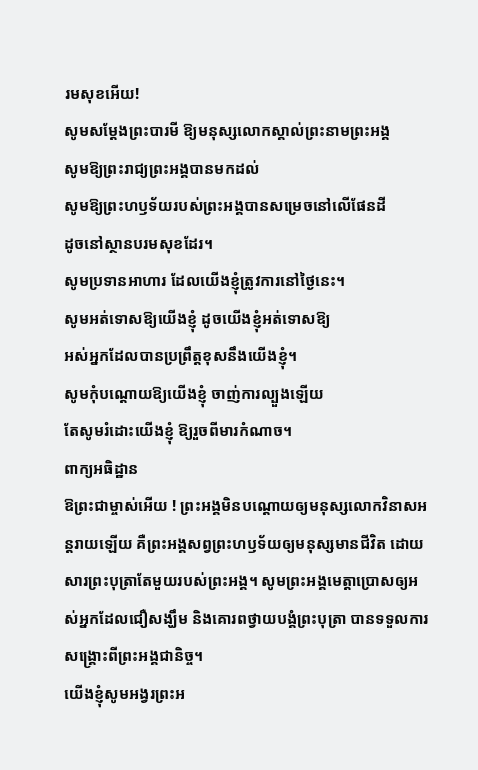រមសុខអើយ!
សូមសម្តែងព្រះបារមី ឱ្យមនុស្សលោកស្គាល់ព្រះនាមព្រះអង្គ
សូមឱ្យព្រះរាជ្យព្រះអង្គបានមកដល់
សូមឱ្យព្រះហឫទ័យរបស់ព្រះអង្គបានសម្រេចនៅលើផែនដី
ដូចនៅស្ថានបរមសុខដែរ។
សូមប្រទានអាហារ ដែលយើងខ្ញុំត្រូវការនៅថ្ងៃនេះ។
សូមអត់ទោសឱ្យយើងខ្ញុំ ដូចយើងខ្ញុំអត់ទោសឱ្យ
អស់អ្នកដែលបានប្រព្រឹត្តខុសនឹងយើងខ្ញុំ។
សូមកុំបណ្តោយឱ្យយើងខ្ញុំ ចាញ់ការល្បួងឡើយ
តែសូមរំដោះយើងខ្ញុំ ឱ្យរួចពីមារកំណាច។
ពាក្យអធិដ្ឋាន
ឱព្រះជាម្ចាស់អើយ ! ព្រះអង្គមិនបណ្តោយឲ្យមនុស្សលោកវិនាសអន្តរាយឡើយ គឺព្រះអង្គសព្វព្រះហឫទ័យឲ្យមនុស្សមានជីវិត ដោយសារព្រះបុត្រាតែមួយរបស់ព្រះអង្គ។ សូមព្រះអង្គមេត្តាប្រោសឲ្យអស់អ្នកដែលជឿសង្ឃឹម និងគោរពថ្វាយបង្គំព្រះបុត្រា បានទទួលការសង្គ្រោះពីព្រះអង្គជានិច្ច។
យើងខ្ញុំសូមអង្វរព្រះអ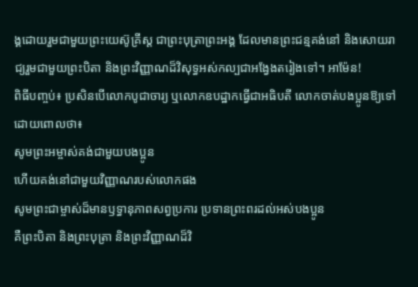ង្គដោយរួមជាមួយព្រះយេស៊ូគ្រីស្ត ជាព្រះបុត្រាព្រះអង្គ ដែលមានព្រះជន្មគង់នៅ និងសោយរាជ្យរួមជាមួយព្រះបិតា និងព្រះវិញ្ញាណដ៏វិសុទ្ធអស់កល្បជាអង្វែងតរៀងទៅ។ អាម៉ែន!
ពិធីបញ្ចប់៖ ប្រសិនបើលោកបូជាចារ្យ ឬលោកឧបដ្ឋាកធ្វើជាអធិបតី លោកចាត់បងប្អូនឱ្យទៅដោយពោលថា៖
សូមព្រះអម្ចាស់គង់ជាមួយបងប្អូន
ហើយគង់នៅជាមួយវិញ្ញាណរបស់លោកផង
សូមព្រះជាម្ចាស់ដ៏មានឫទ្ធានុភាពសព្វប្រការ ប្រទានព្រះពរដល់អស់បងប្អូន
គឺព្រះបិតា និងព្រះបុត្រា និងព្រះវិញ្ញាណដ៏វិ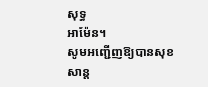សុទ្ធ
អាម៉ែន។
សូមអញ្ជើញឱ្យបានសុខសាន្ត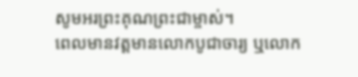សូមអរព្រះគុណព្រះជាម្ចាស់។
ពេលមានវត្តមានលោកបូជាចារ្យ ឬលោក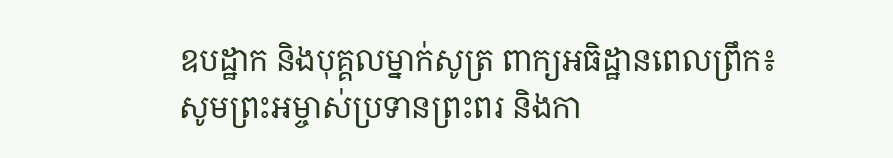ឧបដ្ឋាក និងបុគ្គលម្នាក់សូត្រ ពាក្យអធិដ្ឋានពេលព្រឹក៖
សូមព្រះអម្ចាស់ប្រទានព្រះពរ និងកា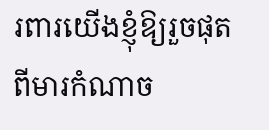រពារយើងខ្ញុំឱ្យរួចផុតពីមារកំណាច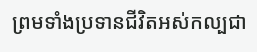ព្រមទាំងប្រទានជីវិតអស់កល្បជា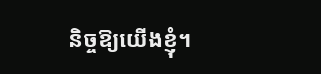និច្ចឱ្យយើងខ្ញុំ។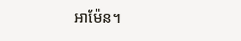អាម៉ែន។